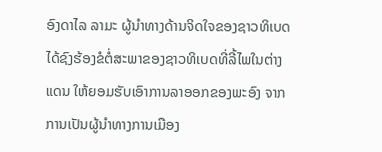ອົງດາໄລ ລາມະ ຜູ້ນໍາທາງດ້ານຈິດໃຈຂອງຊາວທິເບດ
ໄດ້ຊົງຮ້ອງຂໍຕໍ່ສະພາຂອງຊາວທິເບດທີ່ລີ້ໄພໃນຕ່າງ
ແດນ ໃຫ້ຍອມຮັບເອົາການລາອອກຂອງພະອົງ ຈາກ
ການເປັນຜູ້ນໍາທາງການເມືອງ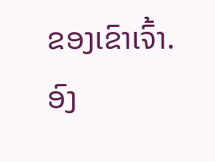ຂອງເຂົາເຈົ້າ.
ອົງ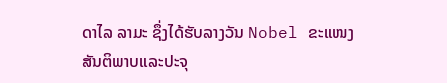ດາໄລ ລາມະ ຊຶ່ງໄດ້ຮັບລາງວັນ Nobel ຂະແໜງ
ສັນຕິພາບແລະປະຈຸ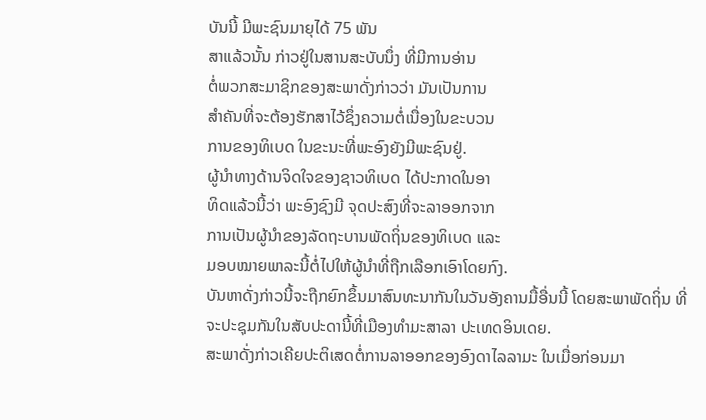ບັນນີ້ ມີພະຊົນມາຍຸໄດ້ 75 ພັນ
ສາແລ້ວນັ້ນ ກ່າວຢູ່ໃນສານສະບັບນຶ່ງ ທີ່ມີການອ່ານ
ຕໍ່ພວກສະມາຊິກຂອງສະພາດັ່ງກ່າວວ່າ ມັນເປັນການ
ສໍາຄັນທີ່ຈະຕ້ອງຮັກສາໄວ້ຊຶ່ງຄວາມຕໍ່ເນື່ອງໃນຂະບວນ
ການຂອງທິເບດ ໃນຂະນະທີ່ພະອົງຍັງມີພະຊົນຢູ່.
ຜູ້ນໍາທາງດ້ານຈິດໃຈຂອງຊາວທິເບດ ໄດ້ປະກາດໃນອາ
ທິດແລ້ວນີ້ວ່າ ພະອົງຊົງມີ ຈຸດປະສົງທີ່ຈະລາອອກຈາກ
ການເປັນຜູ້ນໍາຂອງລັດຖະບານພັດຖິ່ນຂອງທິເບດ ແລະ
ມອບໝາຍພາລະນີ້ຕໍ່ໄປໃຫ້ຜູ້ນໍາທີ່ຖືກເລືອກເອົາໂດຍກົງ.
ບັນຫາດັ່ງກ່າວນີ້ຈະຖືກຍົກຂຶ້ນມາສົນທະນາກັນໃນວັນອັງຄານມື້ອື່ນນີ້ ໂດຍສະພາພັດຖິ່ນ ທີ່
ຈະປະຊຸມກັນໃນສັບປະດານີ້ທີ່ເມືອງທໍາມະສາລາ ປະເທດອິນເດຍ.
ສະພາດັ່ງກ່າວເຄີຍປະຕິເສດຕໍ່ການລາອອກຂອງອົງດາໄລລາມະ ໃນເມື່ອກ່ອນມາ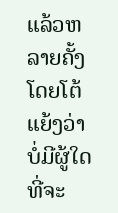ແລ້ວຫລາຍຄັ້ງ ໂດຍໂຕ້ແຍ້ງວ່າ ບໍ່ມີຜູ້ໃດທີ່ຈະ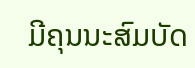ມີຄຸນນະສົມບັດ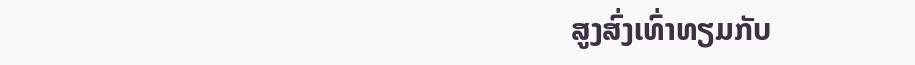ສູງສົ່ງເທົ່າທຽມກັບ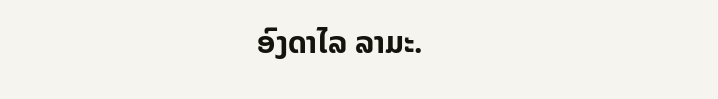ອົງດາໄລ ລາມະ.